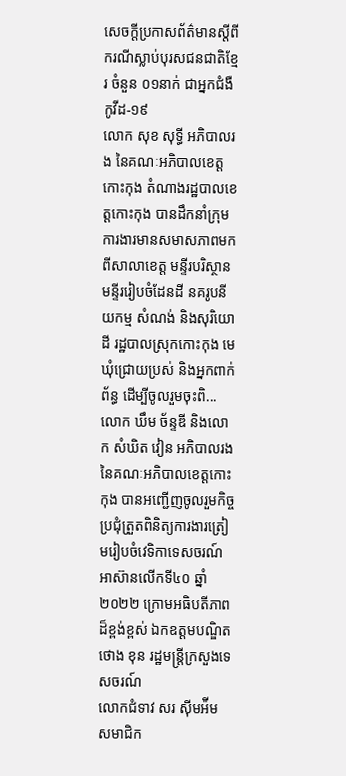សេចក្តីប្រកាសព័ត៌មានស្តីពីករណីស្លាប់បុរសជនជាតិខ្មែរ ចំនួន ០១នាក់ ជាអ្នកជំងឺកូវីដ-១៩
លោក សុខ សុទ្ធី អភិបាលរង នៃគណៈអភិបាលខេត្តកោះកុង តំណាងរដ្ឋបាលខេត្តកោះកុង បានដឹកនាំក្រុមការងារមានសមាសភាពមកពីសាលាខេត្ត មន្ទីរបរិស្ថាន មន្ទីររៀបចំដែនដី នគរូបនីយកម្ម សំណង់ និងសុរិយោដី រដ្ឋបាលស្រុកកោះកុង មេឃុំជ្រោយប្រស់ និងអ្នកពាក់ព័ន្ធ ដើម្បីចូលរួមចុះពិ...
លោក ឃឹម ច័ន្ទឌី និងលោក សំឃិត វៀន អភិបាលរង នៃគណៈអភិបាលខេត្តកោះកុង បានអញ្ជើញចូលរួមកិច្ចប្រជុំត្រួតពិនិត្យការងារត្រៀមរៀបចំវេទិកាទេសចរណ៍អាស៊ានលើកទី៤០ ឆ្នាំ២០២២ ក្រោមអធិបតីភាពដ៏ខ្ពង់ខ្ពស់ ឯកឧត្តមបណ្ឌិត ថោង ខុន រដ្ឋមន្ត្រីក្រសួងទេសចរណ៍
លោកជំទាវ សរ ស៊ីមអ៉ីម សមាជិក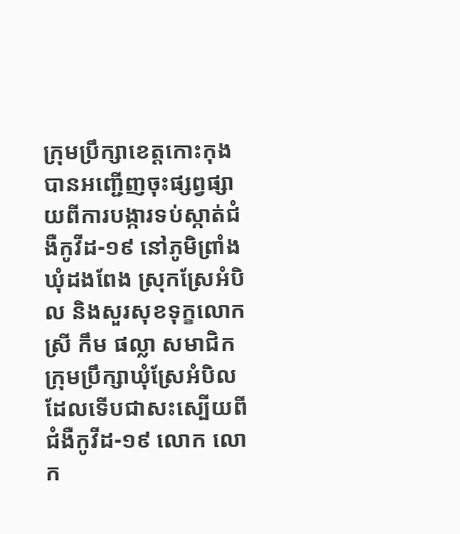ក្រុមប្រឹក្សាខេត្តកោះកុង បានអញ្ជើញចុះផ្សព្វផ្សាយពីការបង្ការទប់ស្កាត់ជំងឺកូវីដ-១៩ នៅភូមិព្រាំង ឃុំដងពែង ស្រុកស្រែអំបិល និងសួរសុខទុក្ខលោកស្រី កឹម ផល្លា សមាជិកក្រុមប្រឹក្សាឃុំស្រែអំបិល ដែលទើបជាសះស្បើយពីជំងឺកូវីដ-១៩ លោក លោក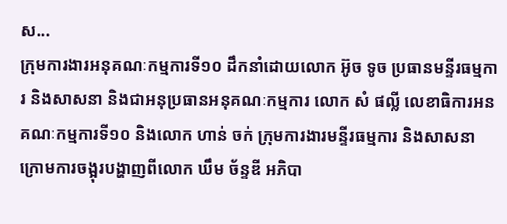ស...
ក្រុមការងារអនុគណៈកម្មការទី១០ ដឹកនាំដោយលោក អ៊ូច ទូច ប្រធានមន្ទីរធម្មការ និងសាសនា និងជាអនុប្រធានអនុគណៈកម្មការ លោក សំ ផល្លី លេខាធិការអនគណៈកម្មការទី១០ និងលោក ហាន់ ចក់ ក្រុមការងារមន្ទីរធម្មការ និងសាសនា ក្រោមការចង្អុរបង្ហាញពីលោក ឃឹម ច័ន្ទឌី អភិបា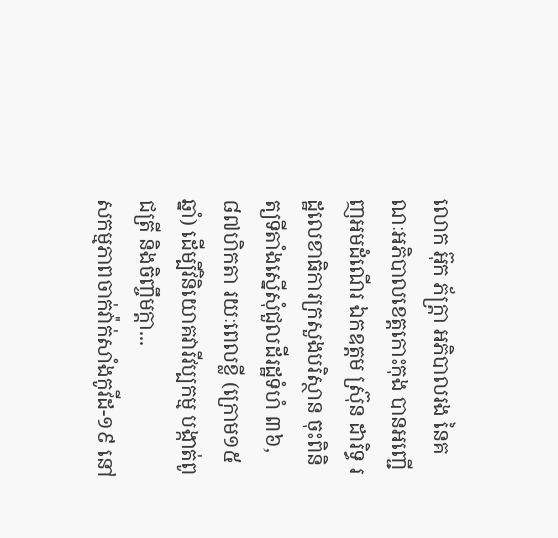លោក អ៊ុក ភ័ក្រ្តា អភិបាលរង នៃគណៈអភិបាលខេត្តកោះកុង បានអញ្ជើញអមដំណើរ ឯកឧត្តម ស្រ៊ុន ដារិទ្ធ រដ្ឋលេខាធិការក្រសួងបរិស្ថាន ចុះពិនិត្យទីតាំងស្នើសុំជួលដីរដ្ឋទំហំ ៣៦,៨៧ហិកតា រយៈពេលខ្លី (ក្រោម១៥ឆ្នាំ) ដើម្បីវិនិយោគវារីវប្បកម្ម បង្កាត់ពូជត្រី និងចិញ្ចឹមក្តា...
សកម្មភាពចាក់វ៉ាក់សាំងកូវីដ-១៩ នៅ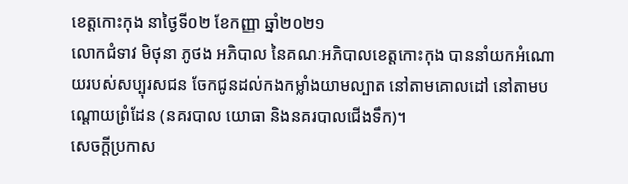ខេត្តកោះកុង នាថ្ងៃទី០២ ខែកញ្ញា ឆ្នាំ២០២១
លោកជំទាវ មិថុនា ភូថង អភិបាល នៃគណៈអភិបាលខេត្តកោះកុង បាននាំយកអំណោយរបស់សប្បុរសជន ចែកជូនដល់កងកម្លាំងយាមល្បាត នៅតាមគោលដៅ នៅតាមបណ្តោយព្រំដែន (នគរបាល យោធា និងនគរបាលជើងទឹក)។
សេចក្តីប្រកាស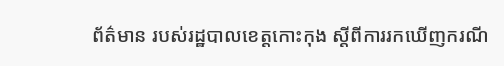ព័ត៌មាន របស់រដ្ឋបាលខេត្តកោះកុង ស្តីពីការរកឃើញករណី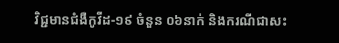វិជ្ជមានជំងឺកូវីដ-១៩ ចំនួន ០៦នាក់ និងករណីជាសះ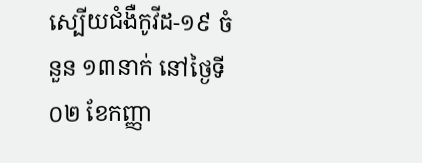ស្បើយជំងឺកូវីដ-១៩ ចំនួន ១៣នាក់ នៅថ្ងៃទី០២ ខែកញ្ញា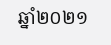ឆ្នាំ២០២១